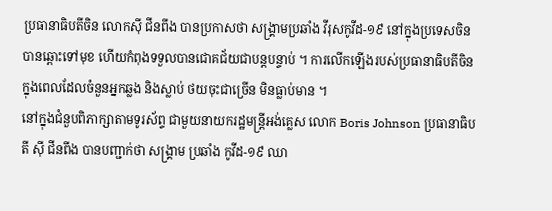ប្រធានាធិបតីចិន លោកស៊ី ជីនពីង បានប្រកាសថា សង្គ្រាមប្រឆាំង វីរុសកូវីដ-១៩ នៅក្នុងប្រទេសចិន បានឆ្ពោះទៅមុខ ហើយកំពុងទទួលបានជោគជ័យជាបន្តបន្ទាប់ ។ ការលើកឡើងរបស់ប្រធានាធិបតីចិន ក្នុងពេលដែលចំនួនអ្នកឆ្លង និងស្លាប់ ថយចុះជាច្រើន មិនធ្លាប់មាន ។
នៅក្នុងជំនួបពិភាក្សាតាមទូរស័ព្ទ ជាមួយនាយករដ្ឋមន្ត្រីអង់គ្លេស លោក Boris Johnson ប្រធានាធិបតី ស៊ី ជីនពីង បានបញ្ជាក់ថា សង្គ្រាម ប្រឆាំង កូវីដ-១៩ ឈា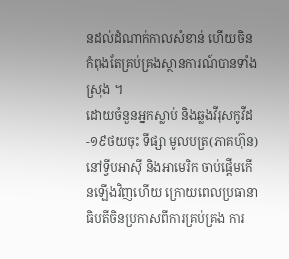នដល់ដំណាក់កាលសំខាន់ ហើយចិនកំពុងតែគ្រប់គ្រងស្ថានការណ៍បានទាំងស្រុង ។
ដោយចំនួនអ្នកស្លាប់ និងឆ្លងវីរុសកូវីដ-១៩ថយចុះ ទីផ្សា មូលបត្រ(ភាគហ៊ុន)នៅទ្វីបអាស៊ី និងអាមេរិក ចាប់ផ្តើមកើនឡើងវិញហើយ ក្រោយពេលប្រធានាធិបតីចិនប្រកាសពីការគ្រប់គ្រង ការ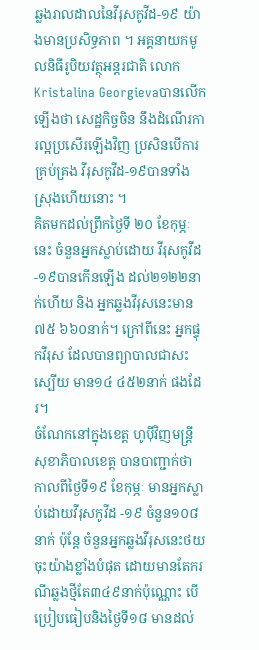ឆ្លងរាលដាលនៃវីរុសកូវីដ-១៩ យ៉ាងមានប្រសិទ្ធភាព ។ អគ្គនាយកមូលនិធីរូបិយវត្ថុអន្តរជាតិ លោកKristalina Georgievaបានលើកឡើងថា សេដ្ឋកិច្ចចិន នឹងដំណើរការល្អប្រសើរឡើងវិញ ប្រសិនបើការគ្រប់គ្រង វីរុសកូវីដ-១៩បានទាំងស្រុងហើយនោះ ។
គិតមកដល់ព្រឹកថ្ងៃទី ២០ ខែកុម្ភៈនេះ ចំនួនអ្នកស្លាប់ដោយ វីរុសកូវីដ-១៩បានកើនឡើង ដល់២១២២នាក់ហើយ និង អ្នកឆ្លងវីរុសនេះមាន ៧៥ ៦៦០នាក់។ ក្រៅពីនេះ អ្នកផ្ទុកវីរុស ដែលបានព្យាបាលជាសះស្បើយ មាន១៤ ៤៥២នាក់ ផងដែរ។
ចំណែកនៅក្នុងខេត្ត ហូប៉ីវិញមន្ត្រីសុខាភិបាលខេត្ត បានបាញ្ជាក់ថា កាលពីថ្ងៃទី១៩ ខែកុម្ភៈ មានអ្នកស្លាប់ដោយវីរុសកូវីដ -១៩ ចំនួន១០៨នាក់ ប៉ុន្តែ ចំនួនអ្នកឆ្លងវីរុសនេះថយចុះយ៉ាងខ្លាំងបំផុត ដោយមានតែករណីឆ្លងថ្មីតែ៣៤៩នាក់ប៉ុណ្ណោះ បើប្រៀបធៀបនិងថ្ងៃទី១៨ មានដល់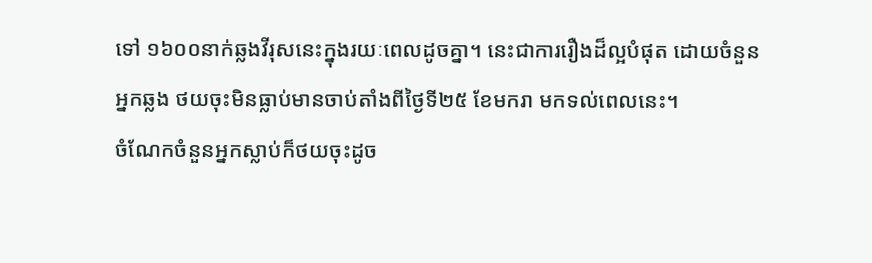ទៅ ១៦០០នាក់ឆ្លងវីរុសនេះក្នុងរយៈពេលដូចគ្នា។ នេះជាការរឿងដ៏ល្អបំផុត ដោយចំនួនអ្នកឆ្លង ថយចុះមិនធ្លាប់មានចាប់តាំងពីថ្ងៃទី២៥ ខែមករា មកទល់ពេលនេះ។
ចំណែកចំនួនអ្នកស្លាប់ក៏ថយចុះដូច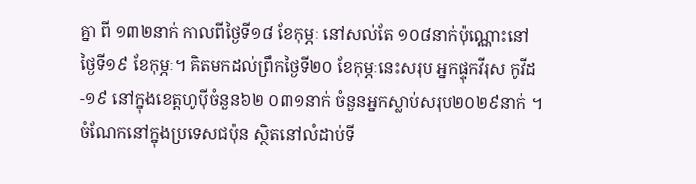គ្នា ពី ១៣២នាក់ កាលពីថ្ងៃទី១៨ ខែកុម្ភៈ នៅសល់តែ ១០៨នាក់ប៉ុណ្ណោះនៅថ្ងៃទី១៩ ខែកុម្ភៈ។ គិតមកដល់ព្រឹកថ្ងៃទី២០ ខែកុម្ភៈនេះសរុប អ្នកផ្ទុកវីរុស កូវីដ-១៩ នៅក្នុងខេត្តហូប៉ីចំនួន៦២ ០៣១នាក់ ចំនួនអ្នកស្លាប់សរុប២០២៩នាក់ ។
ចំណែកនៅក្នុងប្រទេសជប៉ុន ស្ថិតនៅលំដាប់ទី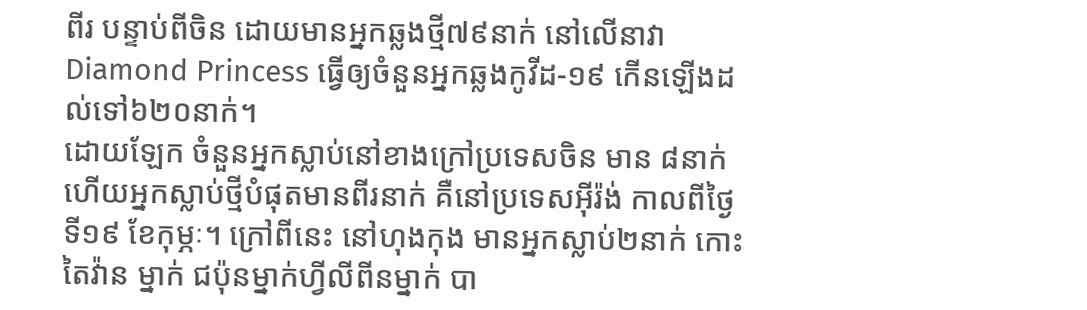ពីរ បន្ទាប់ពីចិន ដោយមានអ្នកឆ្លងថ្មី៧៩នាក់ នៅលើនាវា Diamond Princess ធ្វើឲ្យចំនួនអ្នកឆ្លងកូវីដ-១៩ កើនឡើងដល់ទៅ៦២០នាក់។
ដោយឡែក ចំនួនអ្នកស្លាប់នៅខាងក្រៅប្រទេសចិន មាន ៨នាក់ ហើយអ្នកស្លាប់ថ្មីបំផុតមានពីរនាក់ គឺនៅប្រទេសអ៊ីរ៉ង់ កាលពីថ្ងៃទី១៩ ខែកុម្ភៈ។ ក្រៅពីនេះ នៅហុងកុង មានអ្នកស្លាប់២នាក់ កោះតៃវ៉ាន ម្នាក់ ជប៉ុនម្នាក់ហ្វីលីពីនម្នាក់ បា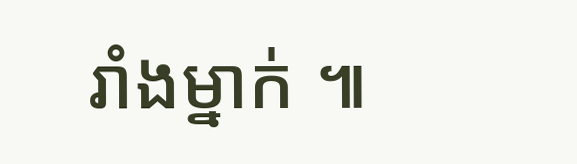រាំងម្នាក់ ៕